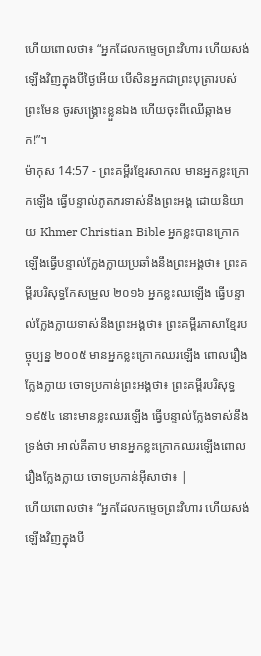ហើយពោលថា៖ “អ្នកដែលកម្ទេចព្រះវិហារ ហើយសង់ឡើងវិញក្នុងបីថ្ងៃអើយ បើសិនអ្នកជាព្រះបុត្រារបស់ព្រះមែន ចូរសង្គ្រោះខ្លួនឯង ហើយចុះពីឈើឆ្កាងមក!”។
ម៉ាកុស 14:57 - ព្រះគម្ពីរខ្មែរសាកល មានអ្នកខ្លះក្រោកឡើង ធ្វើបន្ទាល់ភូតភរទាស់នឹងព្រះអង្គ ដោយនិយាយ Khmer Christian Bible អ្នកខ្លះបានក្រោកឡើងធ្វើបន្ទាល់ក្លែងក្លាយប្រឆាំងនឹងព្រះអង្គថា៖ ព្រះគម្ពីរបរិសុទ្ធកែសម្រួល ២០១៦ អ្នកខ្លះឈឡើង ធ្វើបន្ទាល់ក្លែងក្លាយទាស់នឹងព្រះអង្គថា៖ ព្រះគម្ពីរភាសាខ្មែរបច្ចុប្បន្ន ២០០៥ មានអ្នកខ្លះក្រោកឈរឡើង ពោលរឿងក្លែងក្លាយ ចោទប្រកាន់ព្រះអង្គថា៖ ព្រះគម្ពីរបរិសុទ្ធ ១៩៥៤ នោះមានខ្លះឈរឡើង ធ្វើបន្ទាល់ក្លែងទាស់នឹងទ្រង់ថា អាល់គីតាប មានអ្នកខ្លះក្រោកឈរឡើងពោលរឿងក្លែងក្លាយ ចោទប្រកាន់អ៊ីសាថា៖ |
ហើយពោលថា៖ “អ្នកដែលកម្ទេចព្រះវិហារ ហើយសង់ឡើងវិញក្នុងបី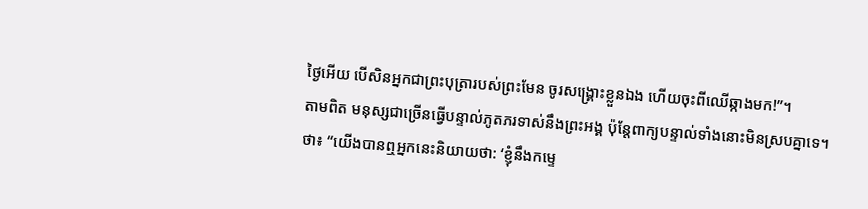ថ្ងៃអើយ បើសិនអ្នកជាព្រះបុត្រារបស់ព្រះមែន ចូរសង្គ្រោះខ្លួនឯង ហើយចុះពីឈើឆ្កាងមក!”។
តាមពិត មនុស្សជាច្រើនធ្វើបន្ទាល់ភូតភរទាស់នឹងព្រះអង្គ ប៉ុន្តែពាក្យបន្ទាល់ទាំងនោះមិនស្របគ្នាទេ។
ថា៖ “យើងបានឮអ្នកនេះនិយាយថា: ‘ខ្ញុំនឹងកម្ទេ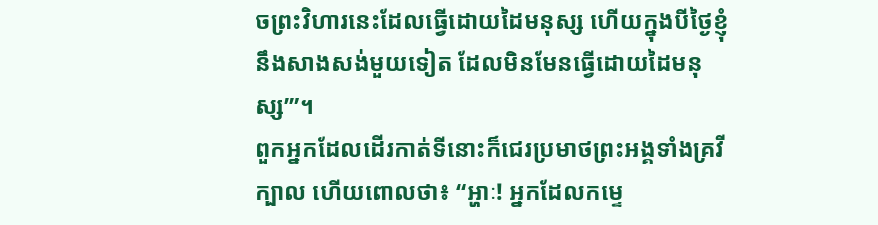ចព្រះវិហារនេះដែលធ្វើដោយដៃមនុស្ស ហើយក្នុងបីថ្ងៃខ្ញុំនឹងសាងសង់មួយទៀត ដែលមិនមែនធ្វើដោយដៃមនុស្ស’”។
ពួកអ្នកដែលដើរកាត់ទីនោះក៏ជេរប្រមាថព្រះអង្គទាំងគ្រវីក្បាល ហើយពោលថា៖ “អ្ហាៈ! អ្នកដែលកម្ទេ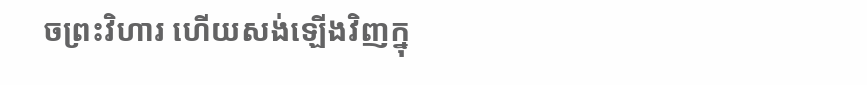ចព្រះវិហារ ហើយសង់ឡើងវិញក្នុ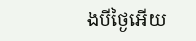ងបីថ្ងៃអើយ